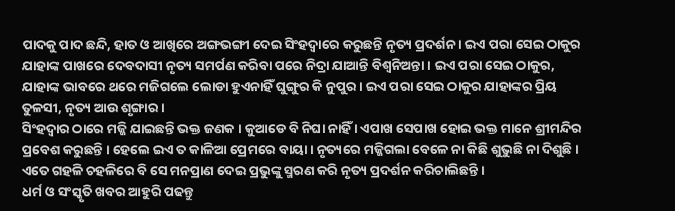ପାଦକୁ ପାଦ ଛନ୍ଦି, ହାତ ଓ ଆଖିରେ ଅଙ୍ଗଭଙ୍ଗୀ ଦେଇ ସିଂହଦ୍ୱାରେ କରୁଛନ୍ତି ନୃତ୍ୟ ପ୍ରଦର୍ଶନ । ଇଏ ପରା ସେଇ ଠାକୁର ଯାହାଙ୍କ ପାଖରେ ଦେବଦାସୀ ନୃତ୍ୟ ସମର୍ପଣ କରିବା ପରେ ନିଦ୍ରା ଯାଆନ୍ତି ବିଶ୍ୱନିଅନ୍ତା । ଇଏ ପରା ସେଇ ଠାକୁର, ଯାହାଙ୍କ ଭାବରେ ଥରେ ମଜିଗଲେ ଲୋଡା ହୁଏନାହିଁ ଘୁଙ୍ଗୁର କି ନୁପୁର । ଇଏ ପରା ସେଇ ଠାକୁର ଯାହାଙ୍କର ପ୍ରିୟ ତୁଳସୀ, ନୃତ୍ୟ ଆଉ ଶୃଙ୍ଗାର ।
ସିଂହଦ୍ୱାର ଠାରେ ମଜ୍ଜି ଯାଇଛନ୍ତି ଭକ୍ତ ଜଣକ । କୁଆଡେ ବି ନିଘା ନାହିଁ । ଏପାଖ ସେପାଖ ହୋଇ ଭକ୍ତ ମାନେ ଶ୍ରୀମନ୍ଦିର ପ୍ରବେଶ କରୁଛନ୍ତି । ହେଲେ ଇଏ ତ କାଳିଆ ପ୍ରେମରେ ବାୟା । ନୃତ୍ୟରେ ମଜ୍ଜିଗଲା ବେଳେ ନା କିଛି ଶୁଭୁଛି ନା ଦିଶୁଛି । ଏତେ ଗହଳି ଚହଳିରେ ବି ସେ ମନପ୍ରାଣ ଦେଇ ପ୍ରଭୁଙ୍କୁ ସ୍ମରଣ କରି ନୃତ୍ୟ ପ୍ରଦର୍ଶନ କରିଚାଲିଛନ୍ତି ।
ଧର୍ମ ଓ ସଂସ୍କୃତି ଖବର ଆହୁରି ପଢନ୍ତୁ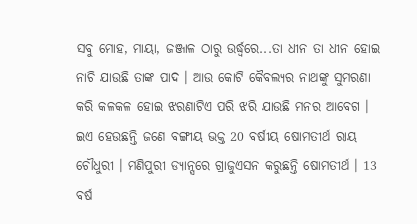ସବୁ ମୋହ, ମାୟା, ଜଞ୍ଜାଳ ଠାରୁ ଉର୍ଦ୍ଧ୍ୱରେ...ତା ଧୀନ ତା ଧୀନ ହୋଇ ନାଚି ଯାଉଛି ତାଙ୍କ ପାଦ । ଆଉ କୋଟି କୈବଲ୍ୟର ନାଥଙ୍କୁ ସୁମରଣା କରି କଳକଳ ହୋଇ ଝରଣାଟିଏ ପରି ଝରି ଯାଉଛି ମନର ଆବେଗ । ଇଏ ହେଉଛନ୍ତି ଜଣେ ବଙ୍ଗୀୟ ଭକ୍ତ 20 ବର୍ଷୀୟ ଷୋମତୀର୍ଥ ରାୟ ଚୌଧୁରୀ । ମଣିପୁରୀ ଡ୍ୟାନ୍ସରେ ଗ୍ରାଜୁଏସନ କରୁଛନ୍ତି ଷୋମତୀର୍ଥ । 13 ବର୍ଷ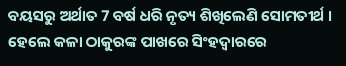ବୟସରୁ ଅର୍ଥାତ 7 ବର୍ଷ ଧରି ନୃତ୍ୟ ଶିଖିଲେଣି ସୋମତୀର୍ଥ । ହେଲେ କଳା ଠାକୁରଙ୍କ ପାଖରେ ସିଂହଦ୍ୱାରରେ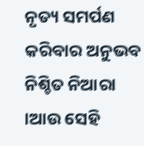ନୃତ୍ୟ ସମର୍ପଣ କରିବାର ଅନୁଭବ ନିଶ୍ଚିତ ନିଆରା ।ଆଉ ସେହି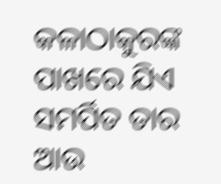କଳାଠାକୁରଙ୍କ ପାଖରେ ଯିଏ ସମର୍ପିତ ତାର ଆଉ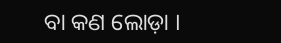ବା କଣ ଲୋଡ଼ା ।